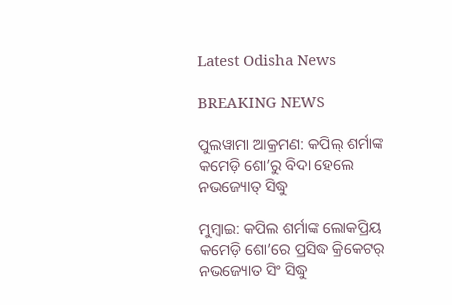Latest Odisha News

BREAKING NEWS

ପୁଲୱାମା ଆକ୍ରମଣ: କପିଲ୍ ଶର୍ମାଙ୍କ କମେଡ଼ି ଶୋ’ରୁ ବିଦା ହେଲେ ନଭଜ୍ୟୋତ୍ ସିଦ୍ଧୁ

ମୁମ୍ବାଇ: କପିଲ ଶର୍ମାଙ୍କ ଲୋକପ୍ରିୟ କମେଡ଼ି ଶୋ’ରେ ପ୍ରସିଦ୍ଧ କ୍ରିକେଟର୍ ନଭଜ୍ୟୋତ ସିଂ ସିଦ୍ଧୁ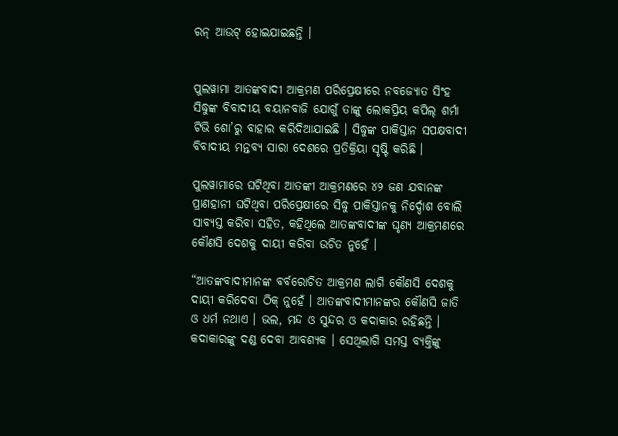ରନ୍ ଆଉଟ୍ ହୋଇଯାଇଛନ୍ତି ।


ପୁଲୱାମା ଆତଙ୍କବାଦୀ ଆକ୍ରମଣ ପରିପ୍ରେକ୍ଷୀରେ ନବଜ୍ୟୋତ ସିଂହ ସିଦ୍ଧୁଙ୍କ ବିବାଦୀୟ ବୟାନବାଜି ଯୋଗୁଁ ତାଙ୍କୁ ଲୋକପ୍ରିୟ କପିଲ୍ ଶର୍ମା ଟିଭି ଶୋ’ରୁ ବାହାର କରିଦିଆଯାଇଛି । ସିଦ୍ଧୁଙ୍କ ପାକିସ୍ତାନ ସପକ୍ଷବାଦୀ ବିବାଦୀୟ ମନ୍ତବ୍ୟ ସାରା ଦେଶରେ ପ୍ରତିକ୍ରିୟା ସୃଷ୍ଟି କରିଛି ।

ପୁଲୱାମାରେ ଘଟିଥିବା ଆତଙ୍କୀ ଆକ୍ରମଣରେ ୪୨ ଜଣ ଯବାନଙ୍କ ପ୍ରାଣହାନୀ ଘଟିଥିବା ପରିପ୍ରେକ୍ଷୀରେ ସିଦ୍ଧୁ ପାକିସ୍ତାନକୁ ନିର୍ଦ୍ଦୋଶ ବୋଲି ସାବ୍ୟସ୍ତ କରିବା ସହିତ, କହିଥିଲେ ଆତଙ୍କବାଦୀଙ୍କ ଘୃଣ୍ୟ ଆକ୍ରମଣରେ କୌଣସି ଦେଶକୁ ଦାୟୀ କରିବା ଉଚିତ ନୁହେଁ ।

“ଆତଙ୍କବାଦୀମାନଙ୍କ ବର୍ବରୋଚିତ ଆକ୍ରମଣ ଲାଗି କୌଣସି ଦେଶକୁ ଦାୟୀ କରିଦେବା ଠିକ୍ ନୁହେଁ । ଆତଙ୍କବାଦୀମାନଙ୍କର କୌଣସି ଜାତି ଓ ଧର୍ମ ନଥାଏ । ଭଲ, ମନ୍ଦ ଓ ସୁନ୍ଦର ଓ କଦାକାର ରହିଛନ୍ତି । କଦାକାରଙ୍କୁ ଦଣ୍ଡ ଦେବା ଆବଶ୍ୟକ । ସେଥିଲାଗି ସମସ୍ତ ବ୍ୟକ୍ତିଙ୍କୁ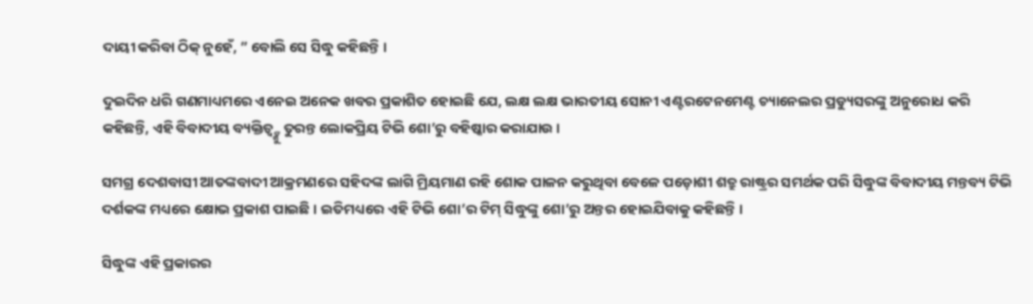ଦାୟୀ କରିବା ଠିକ୍ ନୁହେଁ, ” ବୋଲି ସେ ସିଦ୍ଧୁ କହିଛନ୍ତି ।

ଦୁଇଦିନ ଧରି ଗଣମାଧ୍ୟମରେ ଏନେଇ ଅନେକ ଖବର ପ୍ରକାଶିତ ହୋଇଛି ଯେ, ଲକ୍ଷ ଲକ୍ଷ ଭାରତୀୟ ସୋନୀ ଏଣ୍ଟରଟେନମେଣ୍ଟ ଚ୍ୟାନେଲର ପ୍ରଡ୍ୟୁସରଙ୍କୁ ଅନୁରୋଧ କରି କହିଛନ୍ତି, ଏହି ବିବାଦୀୟ ବ୍ୟକ୍ତିତ୍ୱ୍ଙ୍କୁ ତୁରନ୍ତ ଲୋକପ୍ରିୟ ଟିଭି ଶୋ’ରୁ ବହିଷ୍କାର କରାଯାଉ ।

ସମଗ୍ର ଦେଶବାସୀ ଆତଙ୍କବାଦୀ ଆକ୍ରମଣରେ ସହିଦଙ୍କ ଲାଗି ମ୍ରିୟମାଣ ରହି ଶୋକ ପାଳନ କରୁଥିବା ବେଳେ ପଡ଼ୋଶୀ ଶତ୍ରୁ ରାଷ୍ଟ୍ରର ସମର୍ଥକ ପରି ସିଦ୍ଧୁଙ୍କ ବିବାଦୀୟ ମନ୍ତବ୍ୟ ଟିଭି ଦର୍ଶକଙ୍କ ମଧ୍ୟରେ କ୍ଷୋଭ ପ୍ରକାଶ ପାଇଛି । ଇତିମଧ୍ୟରେ ଏହି ଟିଭି ଶୋ’ର ଟିମ୍ ସିଦ୍ଧୁଙ୍କୁ ଶୋ’ରୁ ଅନ୍ତର ହୋଇଯିବାକୁ କହିଛନ୍ତି ।

ସିଦ୍ଧୁଙ୍କ ଏହି ପ୍ରକାରର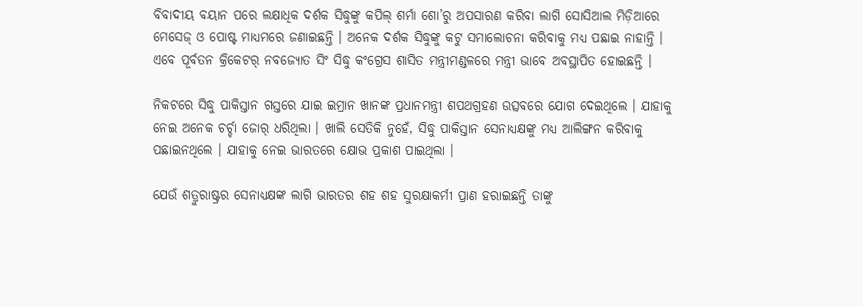ବିବାଦୀୟ ବୟାନ ପରେ ଲକ୍ଷାଧିକ ଦର୍ଶକ ସିଦ୍ଧୁଙ୍କୁ କପିଲ୍ ଶର୍ମା ଶୋ’ରୁ ଅପସାରଣ କରିବା ଲାଗି ସୋସିଆଲ ମିଡ଼ିଆରେ ମେସେଜ୍ ଓ ପୋଷ୍ଟ ମାଧ୍ୟମରେ ଜଣାଇଛନ୍ତି । ଅନେକ ଦର୍ଶକ ସିଦ୍ଧୁଙ୍କୁ କଟୁ ସମାଲୋଚନା କରିବାକୁ ମଧ୍ୟ ପଛାଇ ନାହାନ୍ତି । ଏବେ ପୂର୍ବତନ କ୍ରିକେଟର୍ ନବଜ୍ୟୋତ ସିଂ ସିଦ୍ଧୁ କଂଗ୍ରେସ ଶାସିତ ମନ୍ତ୍ରୀମଣ୍ଡଳରେ ମନ୍ତ୍ରୀ ଭାବେ ଅବସ୍ଥାପିତ ହୋଇଛନ୍ତି ।

ନିକଟରେ ସିଦ୍ଧୁ ପାକିସ୍ତାନ ଗସ୍ତରେ ଯାଇ ଇମ୍ରାନ ଖାନଙ୍କ ପ୍ରଧାନମନ୍ତ୍ରୀ ଶପଥଗ୍ରହଣ ଉତ୍ସବରେ ଯୋଗ ଦେଇଥିଲେ । ଯାହାକୁ ନେଇ ଅନେକ ଚର୍ଚ୍ଚା ଜୋର୍ ଧରିଥିଲା । ଖାଲି ସେତିକି ନୁହେଁ, ସିଦ୍ଧୁ ପାକିସ୍ତାନ ସେନାଧ୍ୟକ୍ଷଙ୍କୁ ମଧ୍ୟ ଆଲିଙ୍ଗନ କରିବାକୁ ପଛାଇନଥିଲେ । ଯାହାକୁ ନେଇ ଭାରତରେ କ୍ଷୋଭ ପ୍ରକାଶ ପାଇଥିଲା ।

ଯେଉଁ ଶତ୍ରୁରାଷ୍ଟ୍ରର ସେନାଧ୍ୟକ୍ଷଙ୍କ ଲାଗି ଭାରତର ଶହ ଶହ ସୁରକ୍ଷାକର୍ମୀ ପ୍ରାଣ ହରାଇଛନ୍ତି ତାଙ୍କୁ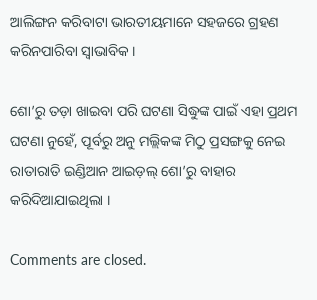ଆଲିଙ୍ଗନ କରିବାଟା ଭାରତୀୟମାନେ ସହଜରେ ଗ୍ରହଣ କରିନପାରିବା ସ୍ୱାଭାବିକ ।

ଶୋ’ରୁ ତଡ଼ା ଖାଇବା ପରି ଘଟଣା ସିଦ୍ଧୁଙ୍କ ପାଇଁ ଏହା ପ୍ରଥମ ଘଟଣା ନୁହେଁ, ପୂର୍ବରୁ ଅନୁ ମଲ୍ଲିକଙ୍କ ମିଠୁ ପ୍ରସଙ୍ଗକୁ ନେଇ ରାତାରାତି ଇଣ୍ଡିଆନ ଆଇଡ଼ଲ୍ ଶୋ’ରୁ ବାହାର କରିଦିଆଯାଇଥିଲା ।

Comments are closed.